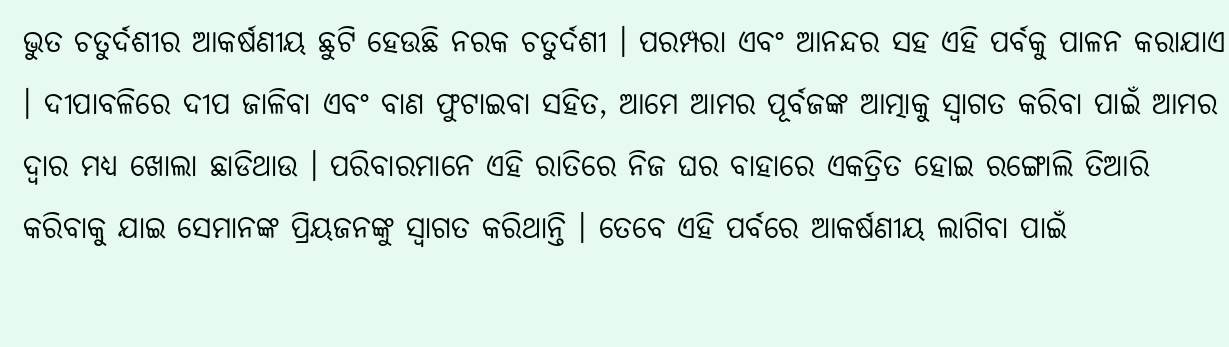ଭୁତ ଚତୁର୍ଦଶୀର ଆକର୍ଷଣୀୟ ଛୁଟି ହେଉଛି ନରକ ଚତୁର୍ଦଶୀ । ପରମ୍ପରା ଏବଂ ଆନନ୍ଦର ସହ ଏହି ପର୍ବକୁ ପାଳନ କରାଯାଏ । ଦୀପାବଳିରେ ଦୀପ ଜାଳିବା ଏବଂ ବାଣ ଫୁଟାଇବା ସହିତ, ଆମେ ଆମର ପୂର୍ବଜଙ୍କ ଆତ୍ମାକୁ ସ୍ୱାଗତ କରିବା ପାଇଁ ଆମର ଦ୍ବାର ମଧ୍ୟ ଖୋଲା ଛାଡିଥାଉ । ପରିବାରମାନେ ଏହି ରାତିରେ ନିଜ ଘର ବାହାରେ ଏକତ୍ରିତ ହୋଇ ରଙ୍ଗୋଲି ତିଆରି କରିବାକୁ ଯାଇ ସେମାନଙ୍କ ପ୍ରିୟଜନଙ୍କୁ ସ୍ୱାଗତ କରିଥାନ୍ତି । ତେବେ ଏହି ପର୍ବରେ ଆକର୍ଷଣୀୟ ଲାଗିବା ପାଇଁ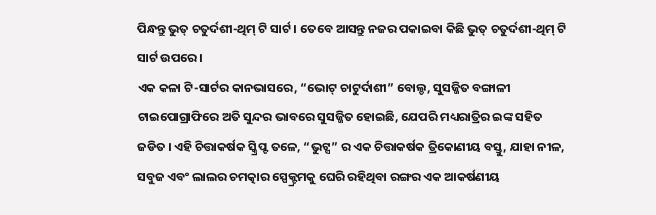ପିନ୍ଧନ୍ତୁ ଭୁତ୍ ଚତୁର୍ଦଶୀ-ଥିମ୍ ଟି ସାର୍ଟ । ତେବେ ଆସନ୍ତୁ ନଜର ପକାଇବା କିଛି ଭୁତ୍ ଚତୁର୍ଦଶୀ-ଥିମ୍ ଟି ସାର୍ଟ ଉପରେ ।
ଏକ କଳା ଟି-ସାର୍ଟର କାନଭାସରେ, “ଭୋଟ୍ ଚାଟୁର୍ଦାଶୀ” ବୋଲ୍ଡ, ସୁସଜ୍ଜିତ ବଙ୍ଗାଳୀ ଟାଇପୋଗ୍ରାଫିରେ ଅତି ସୁନ୍ଦର ଭାବରେ ସୁସଜ୍ଜିତ ହୋଇଛି, ଯେପରି ମଧ୍ୟରାତ୍ରିର ଇଙ୍କ ସହିତ ଜଡିତ । ଏହି ଚିତ୍ତାକର୍ଷକ ସ୍କ୍ରିପ୍ଟ ତଳେ, “ଭୁଟ୍ସ” ର ଏକ ଚିତ୍ତାକର୍ଷକ ତ୍ରିକୋଣୀୟ ବସ୍ତୁ, ଯାହା ନୀଳ, ସବୁଜ ଏବଂ ଲାଲର ଚମତ୍କାର ସ୍ପେକ୍ଟ୍ରମକୁ ଘେରି ରହିଥିବା ରଙ୍ଗର ଏକ ଆକର୍ଷଣୀୟ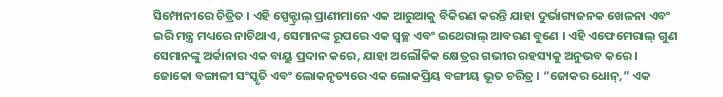ସିମ୍ଫୋନୀରେ ଚିତ୍ରିତ । ଏହି ସ୍ପେକ୍ଟ୍ରାଲ୍ ପ୍ରାଣୀମାନେ ଏକ ଆରୁଆକୁ ବିକିରଣ କରନ୍ତି ଯାହା ଦୁର୍ଭାଗ୍ୟଜନକ ଖେଳନା ଏବଂ ଇରି ମନ୍ତ୍ର ମଧ୍ୟରେ ନାଚିଥାଏ, ସେମାନଙ୍କ ରୂପରେ ଏକ ସ୍ୱଚ୍ଛ ଏବଂ ଇଥେରାଲ୍ ଆବରଣ ବୁଣେ । ଏହି ଏଫେମେରାଲ୍ ଗୁଣ ସେମାନଙ୍କୁ ଅର୍କାନାର ଏକ ବାୟୁ ପ୍ରଦାନ କରେ, ଯାହା ଅଲୌକିକ କ୍ଷେତ୍ରର ଗଭୀର ରହସ୍ୟକୁ ଅନୁଭବ କରେ ।
ଜୋକୋ ବଙ୍ଗାଳୀ ସଂସ୍କୃତି ଏବଂ ଲୋକନୃତ୍ୟରେ ଏକ ଲୋକପ୍ରିୟ ବଙ୍ଗୀୟ ଭୂତ ଚରିତ୍ର । “ଜୋକର ଧୋନ୍,” ଏକ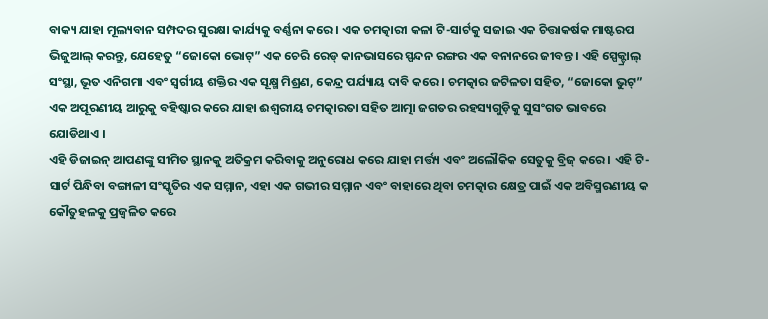ବାକ୍ୟ ଯାହା ମୂଲ୍ୟବାନ ସମ୍ପଦର ସୁରକ୍ଷା କାର୍ଯ୍ୟକୁ ବର୍ଣ୍ଣନା କରେ । ଏକ ଚମତ୍କାରୀ କଳା ଟି-ସାର୍ଟକୁ ସଜାଇ ଏକ ଚିତ୍ତାକର୍ଷକ ମାଷ୍ଟରପ ଭିଜୁଆଲ୍ କରନ୍ତୁ, ଯେହେତୁ “ଜୋକୋ ଭୋଟ୍” ଏକ ଚେରି ରେଡ୍ କାନଭାସରେ ସ୍ପନ୍ଦନ ରଙ୍ଗର ଏକ ବନାନରେ ଜୀବନ୍ତ । ଏହି ସ୍ପେକ୍ଟ୍ରାଲ୍ ସଂସ୍ଥା, ଭୂତ ଏନିଗମା ଏବଂ ସ୍ୱର୍ଗୀୟ ଶକ୍ତିର ଏକ ସୂକ୍ଷ୍ମ ମିଶ୍ରଣ, କେନ୍ଦ୍ର ପର୍ଯ୍ୟାୟ ଦାବି କରେ । ଚମତ୍କାର ଜଟିଳତା ସହିତ, “ଜୋକୋ ଭୁଟ୍” ଏକ ଅପୂରଣୀୟ ଆରୁକୁ ବହିଷ୍କାର କରେ ଯାହା ଈଶ୍ୱରୀୟ ଚମତ୍କାରତା ସହିତ ଆତ୍ମା ଜଗତର ରହସ୍ୟଗୁଡ଼ିକୁ ସୁସଂଗତ ଭାବରେ ଯୋଡିଥାଏ ।
ଏହି ଡିଜାଇନ୍ ଆପଣଙ୍କୁ ସୀମିତ ସ୍ଥାନକୁ ଅତିକ୍ରମ କରିବାକୁ ଅନୁରୋଧ କରେ ଯାହା ମର୍ତ୍ତ୍ୟ ଏବଂ ଅଲୌକିକ ସେତୁକୁ ବ୍ରିଜ୍ କରେ । ଏହି ଟି-ସାର୍ଟ ପିନ୍ଧିବା ବଙ୍ଗାଳୀ ସଂସ୍କୃତିର ଏକ ସମ୍ମାନ, ଏହା ଏକ ଗଭୀର ସମ୍ମାନ ଏବଂ ବାହାରେ ଥିବା ଚମତ୍କାର କ୍ଷେତ୍ର ପାଇଁ ଏକ ଅବିସ୍ମରଣୀୟ କ କୌତୁହଳକୁ ପ୍ରଜ୍ୱଳିତ କରେ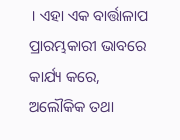। ଏହା ଏକ ବାର୍ତ୍ତାଳାପ ପ୍ରାରମ୍ଭକାରୀ ଭାବରେ କାର୍ଯ୍ୟ କରେ, ଅଲୌକିକ ତଥା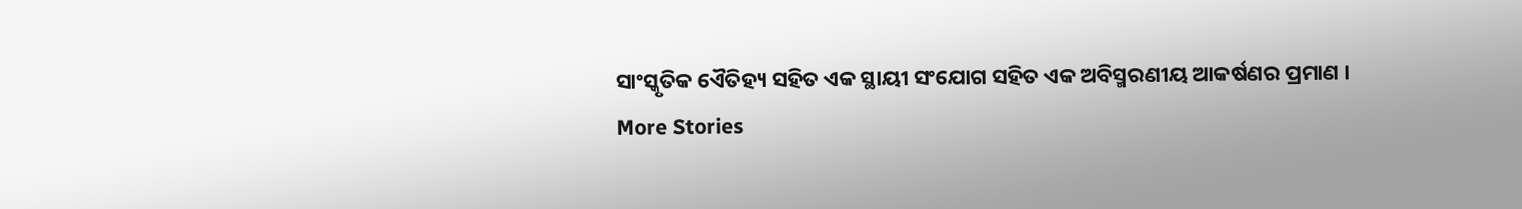ସାଂସ୍କୃତିକ ଏୈତିହ୍ୟ ସହିତ ଏକ ସ୍ଥାୟୀ ସଂଯୋଗ ସହିତ ଏକ ଅବିସ୍ମରଣୀୟ ଆକର୍ଷଣର ପ୍ରମାଣ ।
More Stories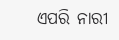ଏପରି ନାରୀ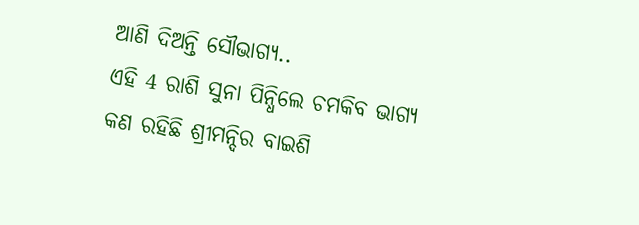ଆଣି ଦିଅନ୍ତି ସୌଭାଗ୍ୟ..
ଏହି 4 ରାଶି ସୁନା ପିନ୍ଧିଲେ ଚମକିବ ଭାଗ୍ୟ
କଣ ରହିଛି ଶ୍ରୀମନ୍ଦିର ବାଇଶି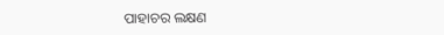ପାହାଚର ଲକ୍ଷଣ